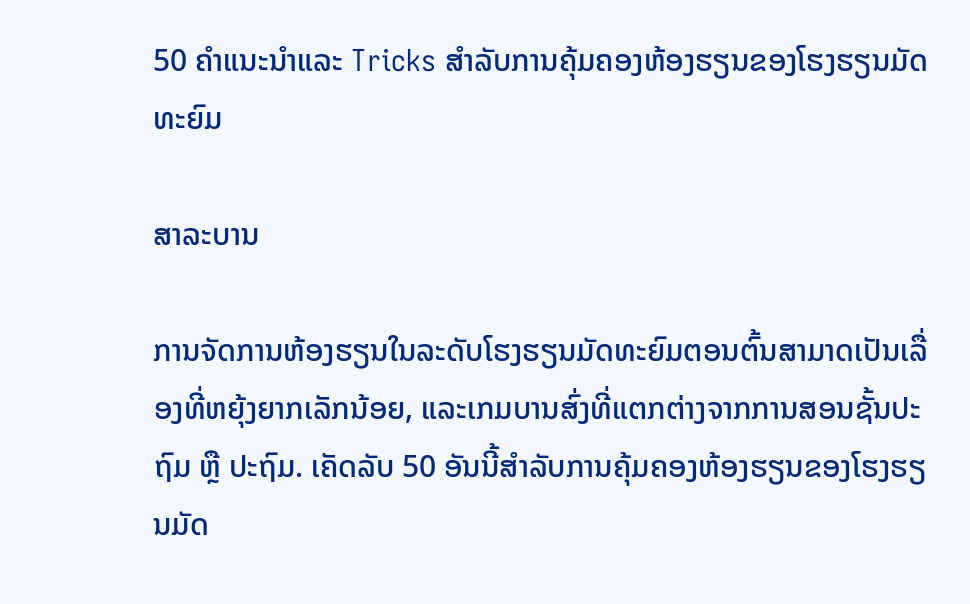50 ຄໍາແນະນໍາແລະ Tricks ສໍາລັບການຄຸ້ມຄອງຫ້ອງຮຽນຂອງໂຮງຮຽນມັດທະຍົມ

ສາລະບານ

ການຈັດການຫ້ອງຮຽນໃນລະດັບໂຮງຮຽນມັດທະຍົມຕອນຕົ້ນສາມາດເປັນເລື່ອງທີ່ຫຍຸ້ງຍາກເລັກນ້ອຍ, ແລະເກມບານສົ່ງທີ່ແຕກຕ່າງຈາກການສອນຊັ້ນປະຖົມ ຫຼື ປະຖົມ. ເຄັດລັບ 50 ອັນນີ້ສໍາລັບການຄຸ້ມຄອງຫ້ອງຮຽນຂອງໂຮງຮຽນມັດ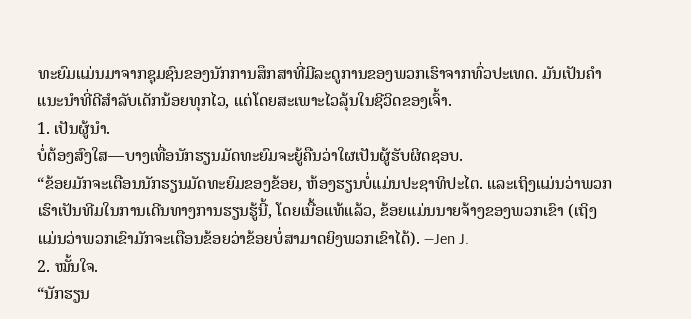ທະຍົມແມ່ນມາຈາກຊຸມຊົນຂອງນັກການສຶກສາທີ່ມີລະດູການຂອງພວກເຮົາຈາກທົ່ວປະເທດ. ມັນເປັນຄໍາແນະນໍາທີ່ດີສໍາລັບເດັກນ້ອຍທຸກໄວ, ແຕ່ໂດຍສະເພາະໄວລຸ້ນໃນຊີວິດຂອງເຈົ້າ.
1. ເປັນຜູ້ນໍາ.
ບໍ່ຕ້ອງສົງໃສ—ບາງເທື່ອນັກຮຽນມັດທະຍົມຈະຍູ້ຄືນວ່າໃຜເປັນຜູ້ຮັບຜິດຊອບ.
“ຂ້ອຍມັກຈະເຕືອນນັກຮຽນມັດທະຍົມຂອງຂ້ອຍ, ຫ້ອງຮຽນບໍ່ແມ່ນປະຊາທິປະໄຕ. ແລະເຖິງແມ່ນວ່າພວກເຮົາເປັນທີມໃນການເດີນທາງການຮຽນຮູ້ນີ້, ໂດຍເນື້ອແທ້ແລ້ວ, ຂ້ອຍແມ່ນນາຍຈ້າງຂອງພວກເຂົາ (ເຖິງແມ່ນວ່າພວກເຂົາມັກຈະເຕືອນຂ້ອຍວ່າຂ້ອຍບໍ່ສາມາດຍິງພວກເຂົາໄດ້). —Jen J.
2. ໝັ້ນໃຈ.
“ນັກຮຽນ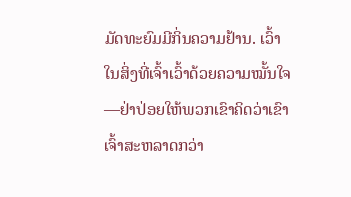ມັດທະຍົມມີກິ່ນຄວາມຢ້ານ. ເວົ້າໃນສິ່ງທີ່ເຈົ້າເວົ້າດ້ວຍຄວາມໝັ້ນໃຈ—ຢ່າປ່ອຍໃຫ້ພວກເຂົາຄິດວ່າເຂົາເຈົ້າສະຫລາດກວ່າ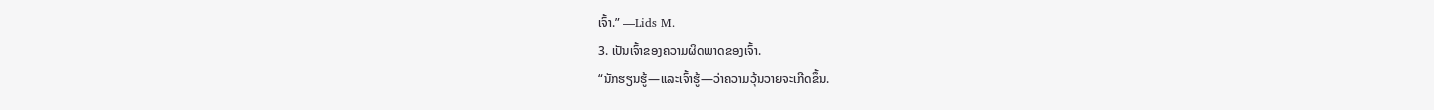ເຈົ້າ.” —Lids M.
3. ເປັນເຈົ້າຂອງຄວາມຜິດພາດຂອງເຈົ້າ.
“ນັກຮຽນຮູ້—ແລະເຈົ້າຮູ້—ວ່າຄວາມວຸ້ນວາຍຈະເກີດຂຶ້ນ.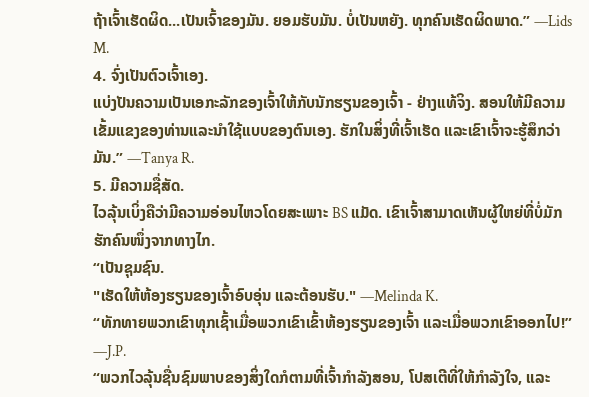ຖ້າເຈົ້າເຮັດຜິດ...ເປັນເຈົ້າຂອງມັນ. ຍອມຮັບມັນ. ບໍ່ເປັນຫຍັງ. ທຸກຄົນເຮັດຜິດພາດ.” —Lids M.
4. ຈົ່ງເປັນຕົວເຈົ້າເອງ.
ແບ່ງປັນຄວາມເປັນເອກະລັກຂອງເຈົ້າໃຫ້ກັບນັກຮຽນຂອງເຈົ້າ - ຢ່າງແທ້ຈິງ. ສອນໃຫ້ມີຄວາມເຂັ້ມແຂງຂອງທ່ານແລະນໍາໃຊ້ແບບຂອງຕົນເອງ. ຮັກໃນສິ່ງທີ່ເຈົ້າເຮັດ ແລະເຂົາເຈົ້າຈະຮູ້ສຶກວ່າມັນ.” —Tanya R.
5. ມີຄວາມຊື່ສັດ.
ໄວລຸ້ນເບິ່ງຄືວ່າມີຄວາມອ່ອນໄຫວໂດຍສະເພາະ BS ແມັດ. ເຂົາເຈົ້າສາມາດເຫັນຜູ້ໃຫຍ່ທີ່ບໍ່ມັກຮັກຄົນໜຶ່ງຈາກທາງໄກ.
“ເປັນຊຸມຊົນ.
"ເຮັດໃຫ້ຫ້ອງຮຽນຂອງເຈົ້າອົບອຸ່ນ ແລະຕ້ອນຮັບ." —Melinda K.
“ທັກທາຍພວກເຂົາທຸກເຊົ້າເມື່ອພວກເຂົາເຂົ້າຫ້ອງຮຽນຂອງເຈົ້າ ແລະເມື່ອພວກເຂົາອອກໄປ!” —J.P.
“ພວກໄວລຸ້ນຊື່ນຊົມພາບຂອງສິ່ງໃດກໍຕາມທີ່ເຈົ້າກຳລັງສອນ, ໂປສເຕີທີ່ໃຫ້ກຳລັງໃຈ, ແລະ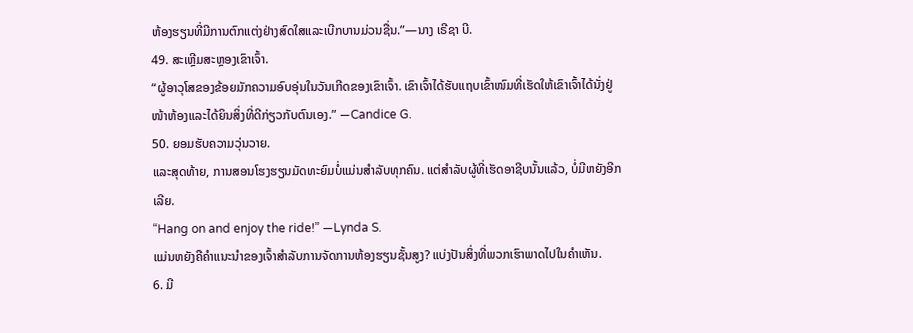ຫ້ອງຮຽນທີ່ມີການຕົກແຕ່ງຢ່າງສົດໃສແລະເບີກບານມ່ວນຊື່ນ.”—ນາງ ເຣີຊາ ບີ.
49. ສະເຫຼີມສະຫຼອງເຂົາເຈົ້າ.
“ຜູ້ອາວຸໂສຂອງຂ້ອຍມັກຄວາມອົບອຸ່ນໃນວັນເກີດຂອງເຂົາເຈົ້າ. ເຂົາເຈົ້າໄດ້ຮັບແຖບເຂົ້າໜົມທີ່ເຮັດໃຫ້ເຂົາເຈົ້າໄດ້ນັ່ງຢູ່ໜ້າຫ້ອງແລະໄດ້ຍິນສິ່ງທີ່ດີກ່ຽວກັບຕົນເອງ.” —Candice G.
50. ຍອມຮັບຄວາມວຸ່ນວາຍ.
ແລະສຸດທ້າຍ, ການສອນໂຮງຮຽນມັດທະຍົມບໍ່ແມ່ນສໍາລັບທຸກຄົນ. ແຕ່ສຳລັບຜູ້ທີ່ເຮັດອາຊີບນັ້ນແລ້ວ, ບໍ່ມີຫຍັງອີກເລີຍ.
“Hang on and enjoy the ride!” —Lynda S.
ແມ່ນຫຍັງຄືຄຳແນະນຳຂອງເຈົ້າສຳລັບການຈັດການຫ້ອງຮຽນຊັ້ນສູງ? ແບ່ງປັນສິ່ງທີ່ພວກເຮົາພາດໄປໃນຄໍາເຫັນ.
6. ມີ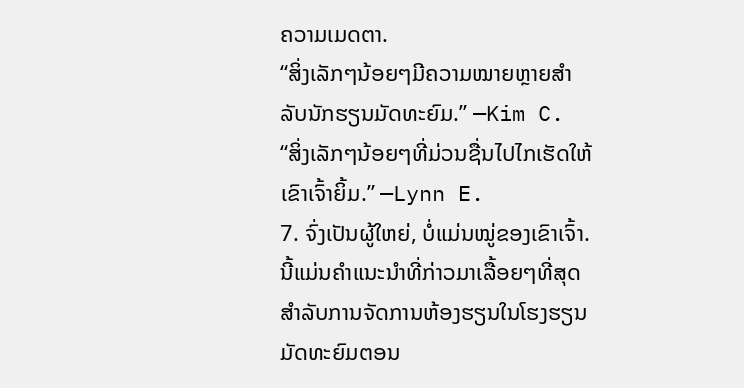ຄວາມເມດຕາ.
“ສິ່ງເລັກໆນ້ອຍໆມີຄວາມໝາຍຫຼາຍສຳລັບນັກຮຽນມັດທະຍົມ.” —Kim C.
“ສິ່ງເລັກໆນ້ອຍໆທີ່ມ່ວນຊື່ນໄປໄກເຮັດໃຫ້ເຂົາເຈົ້າຍິ້ມ.” —Lynn E.
7. ຈົ່ງເປັນຜູ້ໃຫຍ່, ບໍ່ແມ່ນໝູ່ຂອງເຂົາເຈົ້າ.
ນີ້ແມ່ນຄຳແນະນຳທີ່ກ່າວມາເລື້ອຍໆທີ່ສຸດສຳລັບການຈັດການຫ້ອງຮຽນໃນໂຮງຮຽນມັດທະຍົມຕອນ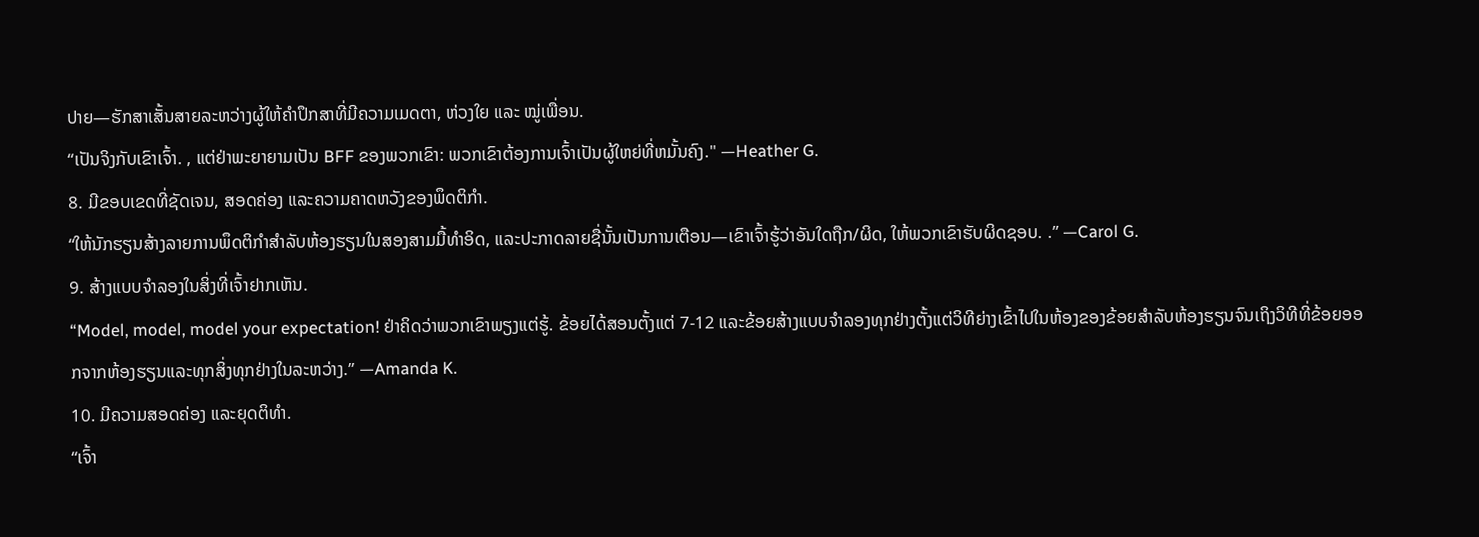ປາຍ—ຮັກສາເສັ້ນສາຍລະຫວ່າງຜູ້ໃຫ້ຄຳປຶກສາທີ່ມີຄວາມເມດຕາ, ຫ່ວງໃຍ ແລະ ໝູ່ເພື່ອນ.
“ເປັນຈິງກັບເຂົາເຈົ້າ. , ແຕ່ຢ່າພະຍາຍາມເປັນ BFF ຂອງພວກເຂົາ: ພວກເຂົາຕ້ອງການເຈົ້າເປັນຜູ້ໃຫຍ່ທີ່ຫມັ້ນຄົງ." —Heather G.
8. ມີຂອບເຂດທີ່ຊັດເຈນ, ສອດຄ່ອງ ແລະຄວາມຄາດຫວັງຂອງພຶດຕິກໍາ.
“ໃຫ້ນັກຮຽນສ້າງລາຍການພຶດຕິກໍາສໍາລັບຫ້ອງຮຽນໃນສອງສາມມື້ທໍາອິດ, ແລະປະກາດລາຍຊື່ນັ້ນເປັນການເຕືອນ—ເຂົາເຈົ້າຮູ້ວ່າອັນໃດຖືກ/ຜິດ, ໃຫ້ພວກເຂົາຮັບຜິດຊອບ. .” —Carol G.
9. ສ້າງແບບຈໍາລອງໃນສິ່ງທີ່ເຈົ້າຢາກເຫັນ.
“Model, model, model your expectation! ຢ່າຄິດວ່າພວກເຂົາພຽງແຕ່ຮູ້. ຂ້ອຍໄດ້ສອນຕັ້ງແຕ່ 7-12 ແລະຂ້ອຍສ້າງແບບຈໍາລອງທຸກຢ່າງຕັ້ງແຕ່ວິທີຍ່າງເຂົ້າໄປໃນຫ້ອງຂອງຂ້ອຍສໍາລັບຫ້ອງຮຽນຈົນເຖິງວິທີທີ່ຂ້ອຍອອກຈາກຫ້ອງຮຽນແລະທຸກສິ່ງທຸກຢ່າງໃນລະຫວ່າງ.” —Amanda K.
10. ມີຄວາມສອດຄ່ອງ ແລະຍຸດຕິທຳ.
“ເຈົ້າ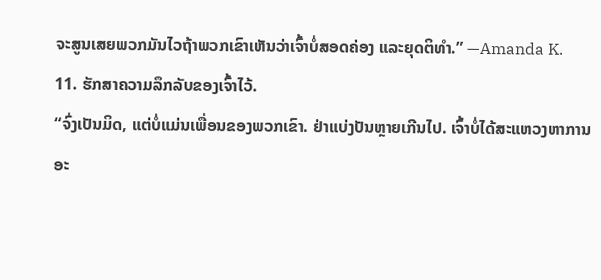ຈະສູນເສຍພວກມັນໄວຖ້າພວກເຂົາເຫັນວ່າເຈົ້າບໍ່ສອດຄ່ອງ ແລະຍຸດຕິທຳ.” —Amanda K.
11. ຮັກສາຄວາມລຶກລັບຂອງເຈົ້າໄວ້.
“ຈົ່ງເປັນມິດ, ແຕ່ບໍ່ແມ່ນເພື່ອນຂອງພວກເຂົາ. ຢ່າແບ່ງປັນຫຼາຍເກີນໄປ. ເຈົ້າບໍ່ໄດ້ສະແຫວງຫາການອະ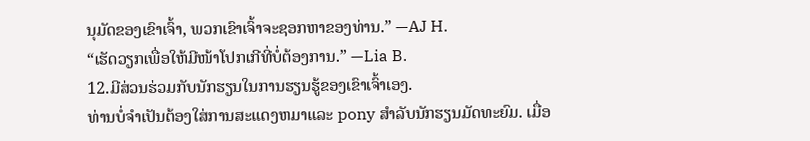ນຸມັດຂອງເຂົາເຈົ້າ, ພວກເຂົາເຈົ້າຈະຊອກຫາຂອງທ່ານ.” —AJ H.
“ເຮັດວຽກເພື່ອໃຫ້ມີໜ້າໂປກເກີທີ່ບໍ່ຕ້ອງການ.” —Lia B.
12.ມີສ່ວນຮ່ວມກັບນັກຮຽນໃນການຮຽນຮູ້ຂອງເຂົາເຈົ້າເອງ.
ທ່ານບໍ່ຈໍາເປັນຕ້ອງໃສ່ການສະແດງຫມາແລະ pony ສໍາລັບນັກຮຽນມັດທະຍົມ. ເມື່ອ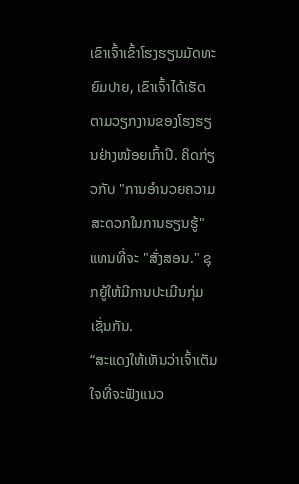ເຂົາເຈົ້າເຂົ້າໂຮງຮຽນມັດທະຍົມປາຍ, ເຂົາເຈົ້າໄດ້ເຮັດຕາມວຽກງານຂອງໂຮງຮຽນຢ່າງໜ້ອຍເກົ້າປີ. ຄິດກ່ຽວກັບ "ການອໍານວຍຄວາມສະດວກໃນການຮຽນຮູ້" ແທນທີ່ຈະ "ສັ່ງສອນ." ຊຸກຍູ້ໃຫ້ມີການປະເມີນກຸ່ມເຊັ່ນກັນ.
“ສະແດງໃຫ້ເຫັນວ່າເຈົ້າເຕັມໃຈທີ່ຈະຟັງແນວ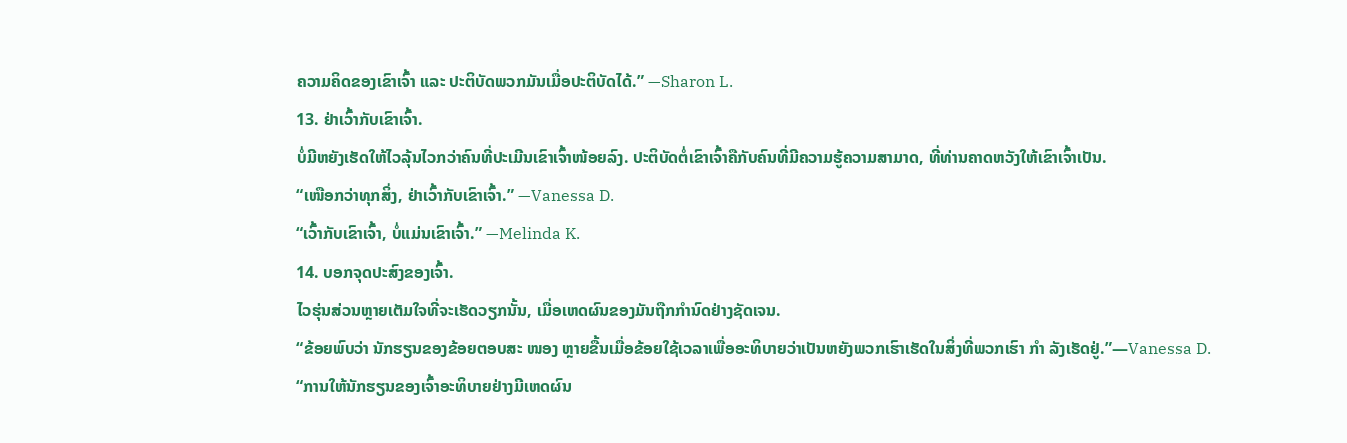ຄວາມຄິດຂອງເຂົາເຈົ້າ ແລະ ປະຕິບັດພວກມັນເມື່ອປະຕິບັດໄດ້.” —Sharon L.
13. ຢ່າເວົ້າກັບເຂົາເຈົ້າ.
ບໍ່ມີຫຍັງເຮັດໃຫ້ໄວລຸ້ນໄວກວ່າຄົນທີ່ປະເມີນເຂົາເຈົ້າໜ້ອຍລົງ. ປະຕິບັດຕໍ່ເຂົາເຈົ້າຄືກັບຄົນທີ່ມີຄວາມຮູ້ຄວາມສາມາດ, ທີ່ທ່ານຄາດຫວັງໃຫ້ເຂົາເຈົ້າເປັນ.
“ເໜືອກວ່າທຸກສິ່ງ, ຢ່າເວົ້າກັບເຂົາເຈົ້າ.” —Vanessa D.
“ເວົ້າກັບເຂົາເຈົ້າ, ບໍ່ແມ່ນເຂົາເຈົ້າ.” —Melinda K.
14. ບອກຈຸດປະສົງຂອງເຈົ້າ.
ໄວຮຸ່ນສ່ວນຫຼາຍເຕັມໃຈທີ່ຈະເຮັດວຽກນັ້ນ, ເມື່ອເຫດຜົນຂອງມັນຖືກກໍານົດຢ່າງຊັດເຈນ.
“ຂ້ອຍພົບວ່າ ນັກຮຽນຂອງຂ້ອຍຕອບສະ ໜອງ ຫຼາຍຂື້ນເມື່ອຂ້ອຍໃຊ້ເວລາເພື່ອອະທິບາຍວ່າເປັນຫຍັງພວກເຮົາເຮັດໃນສິ່ງທີ່ພວກເຮົາ ກຳ ລັງເຮັດຢູ່.”—Vanessa D.
“ການໃຫ້ນັກຮຽນຂອງເຈົ້າອະທິບາຍຢ່າງມີເຫດຜົນ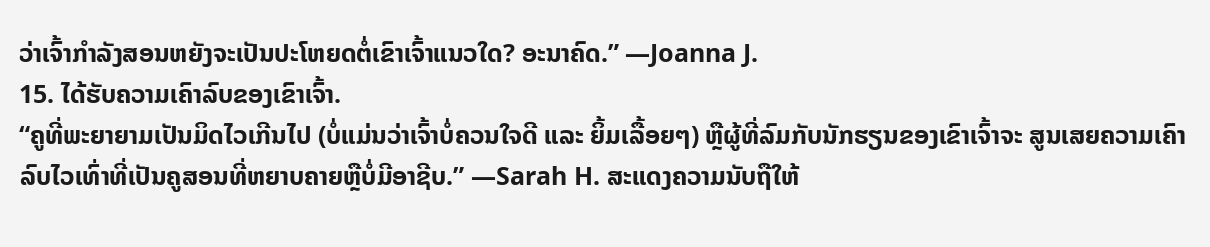ວ່າເຈົ້າກຳລັງສອນຫຍັງຈະເປັນປະໂຫຍດຕໍ່ເຂົາເຈົ້າແນວໃດ? ອະນາຄົດ.” —Joanna J.
15. ໄດ້ຮັບຄວາມເຄົາລົບຂອງເຂົາເຈົ້າ.
“ຄູທີ່ພະຍາຍາມເປັນມິດໄວເກີນໄປ (ບໍ່ແມ່ນວ່າເຈົ້າບໍ່ຄວນໃຈດີ ແລະ ຍິ້ມເລື້ອຍໆ) ຫຼືຜູ້ທີ່ລົມກັບນັກຮຽນຂອງເຂົາເຈົ້າຈະ ສູນເສຍຄວາມເຄົາລົບໄວເທົ່າທີ່ເປັນຄູສອນທີ່ຫຍາບຄາຍຫຼືບໍ່ມີອາຊີບ.” —Sarah H. ສະແດງຄວາມນັບຖືໃຫ້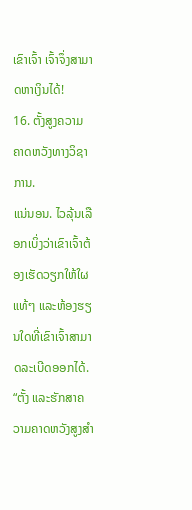ເຂົາເຈົ້າ ເຈົ້າຈຶ່ງສາມາດຫາເງິນໄດ້!
16. ຕັ້ງສູງຄວາມຄາດຫວັງທາງວິຊາການ.
ແນ່ນອນ. ໄວລຸ້ນເລືອກເບິ່ງວ່າເຂົາເຈົ້າຕ້ອງເຮັດວຽກໃຫ້ໃຜແທ້ໆ ແລະຫ້ອງຮຽນໃດທີ່ເຂົາເຈົ້າສາມາດລະເບີດອອກໄດ້.
“ຕັ້ງ ແລະຮັກສາຄວາມຄາດຫວັງສູງສຳ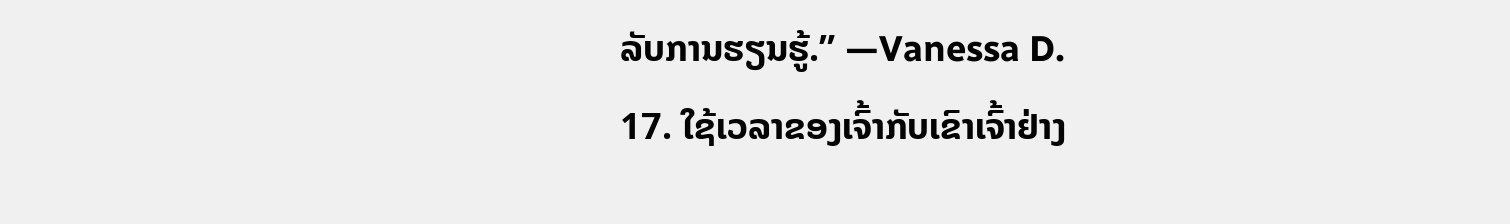ລັບການຮຽນຮູ້.” —Vanessa D.
17. ໃຊ້ເວລາຂອງເຈົ້າກັບເຂົາເຈົ້າຢ່າງ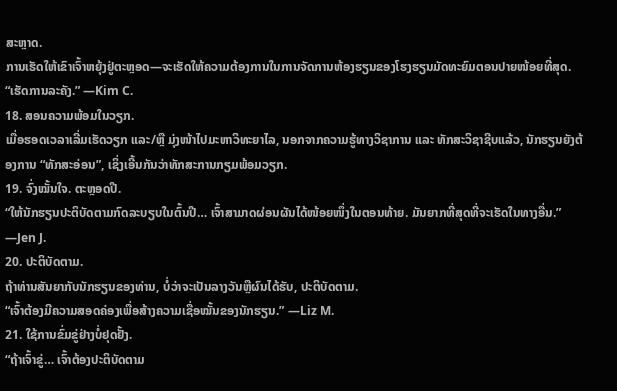ສະຫຼາດ.
ການເຮັດໃຫ້ເຂົາເຈົ້າຫຍຸ້ງຢູ່ຕະຫຼອດ—ຈະເຮັດໃຫ້ຄວາມຕ້ອງການໃນການຈັດການຫ້ອງຮຽນຂອງໂຮງຮຽນມັດທະຍົມຕອນປາຍໜ້ອຍທີ່ສຸດ.
“ເຮັດການລະຄັງ.” —Kim C.
18. ສອນຄວາມພ້ອມໃນວຽກ.
ເມື່ອຮອດເວລາເລີ່ມເຮັດວຽກ ແລະ/ຫຼື ມຸ່ງໜ້າໄປມະຫາວິທະຍາໄລ, ນອກຈາກຄວາມຮູ້ທາງວິຊາການ ແລະ ທັກສະວິຊາຊີບແລ້ວ, ນັກຮຽນຍັງຕ້ອງການ “ທັກສະອ່ອນ”, ເຊິ່ງເອີ້ນກັນວ່າທັກສະການກຽມພ້ອມວຽກ.
19. ຈົ່ງໝັ້ນໃຈ. ຕະຫຼອດປີ.
“ໃຫ້ນັກຮຽນປະຕິບັດຕາມກົດລະບຽບໃນຕົ້ນປີ… ເຈົ້າສາມາດຜ່ອນຜັນໄດ້ໜ້ອຍໜຶ່ງໃນຕອນທ້າຍ. ມັນຍາກທີ່ສຸດທີ່ຈະເຮັດໃນທາງອື່ນ.” —Jen J.
20. ປະຕິບັດຕາມ.
ຖ້າທ່ານສັນຍາກັບນັກຮຽນຂອງທ່ານ, ບໍ່ວ່າຈະເປັນລາງວັນຫຼືຜົນໄດ້ຮັບ, ປະຕິບັດຕາມ.
“ເຈົ້າຕ້ອງມີຄວາມສອດຄ່ອງເພື່ອສ້າງຄວາມເຊື່ອໝັ້ນຂອງນັກຮຽນ.” —Liz M.
21. ໃຊ້ການຂົ່ມຂູ່ຢ່າງບໍ່ຢຸດຢັ້ງ.
“ຖ້າເຈົ້າຂູ່… ເຈົ້າຕ້ອງປະຕິບັດຕາມ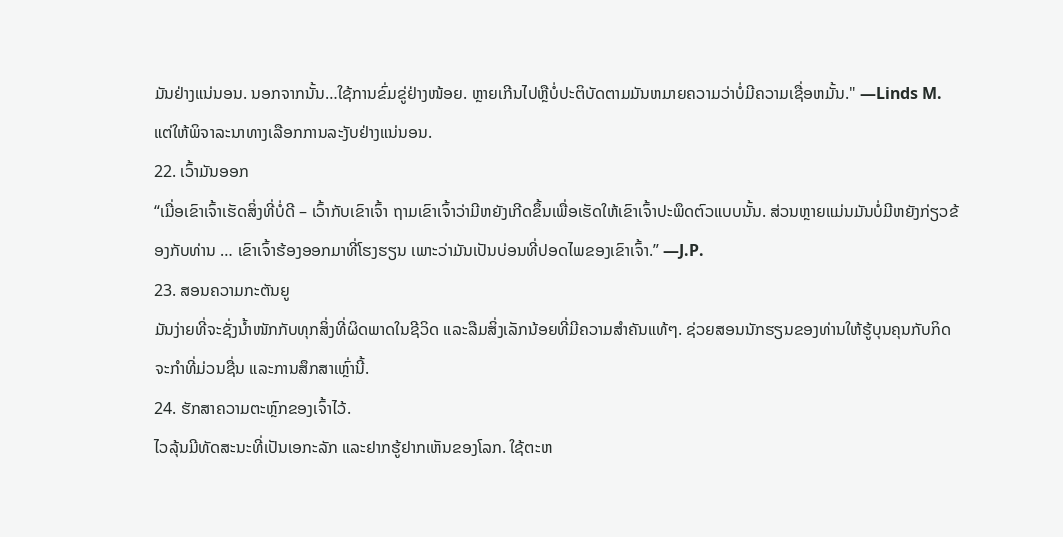ມັນຢ່າງແນ່ນອນ. ນອກຈາກນັ້ນ…ໃຊ້ການຂົ່ມຂູ່ຢ່າງໜ້ອຍ. ຫຼາຍເກີນໄປຫຼືບໍ່ປະຕິບັດຕາມມັນຫມາຍຄວາມວ່າບໍ່ມີຄວາມເຊື່ອຫມັ້ນ." —Linds M. ແຕ່ໃຫ້ພິຈາລະນາທາງເລືອກການລະງັບຢ່າງແນ່ນອນ.
22. ເວົ້າມັນອອກ
“ເມື່ອເຂົາເຈົ້າເຮັດສິ່ງທີ່ບໍ່ດີ – ເວົ້າກັບເຂົາເຈົ້າ ຖາມເຂົາເຈົ້າວ່າມີຫຍັງເກີດຂຶ້ນເພື່ອເຮັດໃຫ້ເຂົາເຈົ້າປະພຶດຕົວແບບນັ້ນ. ສ່ວນຫຼາຍແມ່ນມັນບໍ່ມີຫຍັງກ່ຽວຂ້ອງກັບທ່ານ … ເຂົາເຈົ້າຮ້ອງອອກມາທີ່ໂຮງຮຽນ ເພາະວ່າມັນເປັນບ່ອນທີ່ປອດໄພຂອງເຂົາເຈົ້າ.” —J.P.
23. ສອນຄວາມກະຕັນຍູ
ມັນງ່າຍທີ່ຈະຊັ່ງນໍ້າໜັກກັບທຸກສິ່ງທີ່ຜິດພາດໃນຊີວິດ ແລະລືມສິ່ງເລັກນ້ອຍທີ່ມີຄວາມສໍາຄັນແທ້ໆ. ຊ່ວຍສອນນັກຮຽນຂອງທ່ານໃຫ້ຮູ້ບຸນຄຸນກັບກິດຈະກໍາທີ່ມ່ວນຊື່ນ ແລະການສຶກສາເຫຼົ່ານີ້.
24. ຮັກສາຄວາມຕະຫຼົກຂອງເຈົ້າໄວ້.
ໄວລຸ້ນມີທັດສະນະທີ່ເປັນເອກະລັກ ແລະຢາກຮູ້ຢາກເຫັນຂອງໂລກ. ໃຊ້ຕະຫ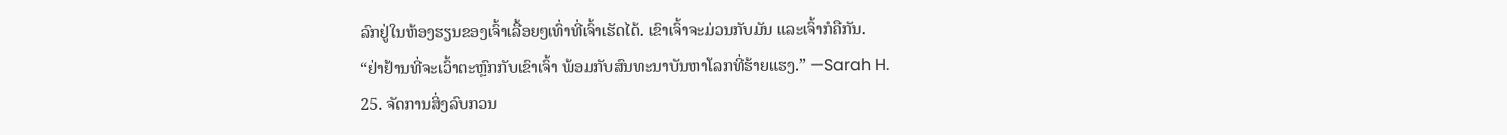ລົກຢູ່ໃນຫ້ອງຮຽນຂອງເຈົ້າເລື້ອຍໆເທົ່າທີ່ເຈົ້າເຮັດໄດ້. ເຂົາເຈົ້າຈະມ່ວນກັບມັນ ແລະເຈົ້າກໍຄືກັນ.
“ຢ່າຢ້ານທີ່ຈະເວົ້າຕະຫຼົກກັບເຂົາເຈົ້າ ພ້ອມກັບສົນທະນາບັນຫາໂລກທີ່ຮ້າຍແຮງ.” —Sarah H.
25. ຈັດການສິ່ງລົບກວນ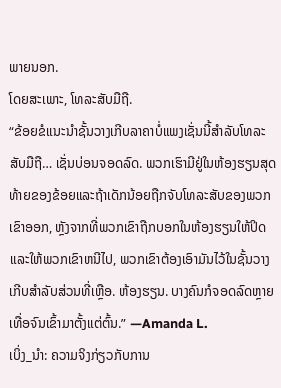ພາຍນອກ.
ໂດຍສະເພາະ, ໂທລະສັບມືຖື.
“ຂ້ອຍຂໍແນະນຳຊັ້ນວາງເກີບລາຄາບໍ່ແພງເຊັ່ນນີ້ສຳລັບໂທລະສັບມືຖື… ເຊັ່ນບ່ອນຈອດລົດ. ພວກເຮົາມີຢູ່ໃນຫ້ອງຮຽນສຸດທ້າຍຂອງຂ້ອຍແລະຖ້າເດັກນ້ອຍຖືກຈັບໂທລະສັບຂອງພວກເຂົາອອກ, ຫຼັງຈາກທີ່ພວກເຂົາຖືກບອກໃນຫ້ອງຮຽນໃຫ້ປິດແລະໃຫ້ພວກເຂົາຫນີໄປ, ພວກເຂົາຕ້ອງເອົາມັນໄວ້ໃນຊັ້ນວາງເກີບສໍາລັບສ່ວນທີ່ເຫຼືອ. ຫ້ອງຮຽນ. ບາງຄົນກໍຈອດລົດຫຼາຍເທື່ອຈົນເຂົ້າມາຕັ້ງແຕ່ຕົ້ນ.” —Amanda L.
ເບິ່ງ_ນຳ: ຄວາມຈິງກ່ຽວກັບການ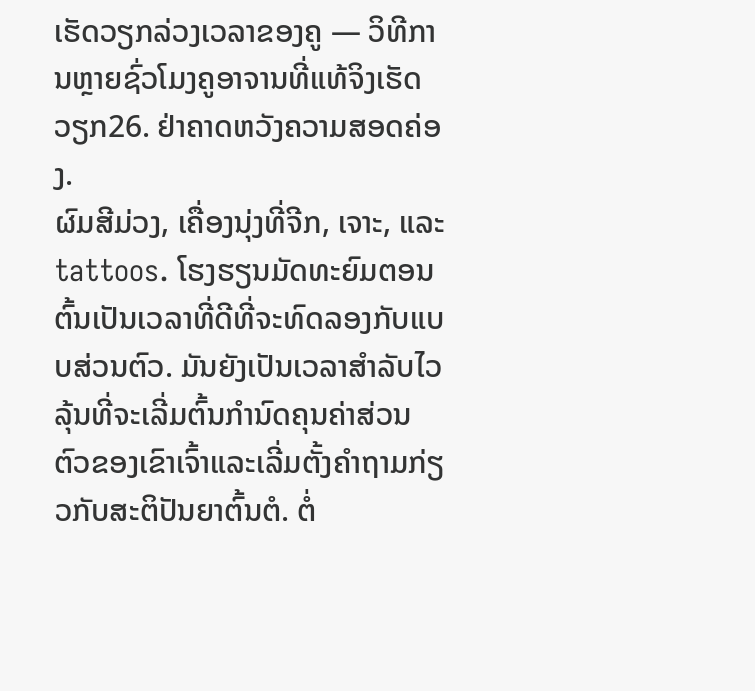ເຮັດວຽກລ່ວງເວລາຂອງຄູ — ວິທີການຫຼາຍຊົ່ວໂມງຄູອາຈານທີ່ແທ້ຈິງເຮັດວຽກ26. ຢ່າຄາດຫວັງຄວາມສອດຄ່ອງ.
ຜົມສີມ່ວງ, ເຄື່ອງນຸ່ງທີ່ຈີກ, ເຈາະ, ແລະ tattoos. ໂຮງຮຽນມັດທະຍົມຕອນຕົ້ນເປັນເວລາທີ່ດີທີ່ຈະທົດລອງກັບແບບສ່ວນຕົວ. ມັນຍັງເປັນເວລາສໍາລັບໄວລຸ້ນທີ່ຈະເລີ່ມຕົ້ນກໍານົດຄຸນຄ່າສ່ວນຕົວຂອງເຂົາເຈົ້າແລະເລີ່ມຕັ້ງຄໍາຖາມກ່ຽວກັບສະຕິປັນຍາຕົ້ນຕໍ. ຕໍ່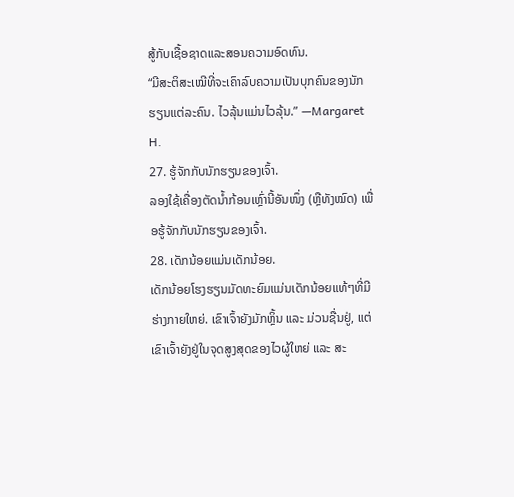ສູ້ກັບເຊື້ອຊາດແລະສອນຄວາມອົດທົນ.
“ມີສະຕິສະເໝີທີ່ຈະເຄົາລົບຄວາມເປັນບຸກຄົນຂອງນັກຮຽນແຕ່ລະຄົນ. ໄວລຸ້ນແມ່ນໄວລຸ້ນ.” —Margaret H.
27. ຮູ້ຈັກກັບນັກຮຽນຂອງເຈົ້າ.
ລອງໃຊ້ເຄື່ອງຕັດນ້ຳກ້ອນເຫຼົ່ານີ້ອັນໜຶ່ງ (ຫຼືທັງໝົດ) ເພື່ອຮູ້ຈັກກັບນັກຮຽນຂອງເຈົ້າ.
28. ເດັກນ້ອຍແມ່ນເດັກນ້ອຍ.
ເດັກນ້ອຍໂຮງຮຽນມັດທະຍົມແມ່ນເດັກນ້ອຍແທ້ໆທີ່ມີຮ່າງກາຍໃຫຍ່. ເຂົາເຈົ້າຍັງມັກຫຼິ້ນ ແລະ ມ່ວນຊື່ນຢູ່, ແຕ່ເຂົາເຈົ້າຍັງຢູ່ໃນຈຸດສູງສຸດຂອງໄວຜູ້ໃຫຍ່ ແລະ ສະ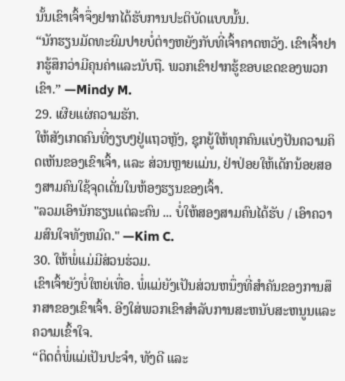ນັ້ນເຂົາເຈົ້າຈຶ່ງຢາກໄດ້ຮັບການປະຕິບັດແບບນັ້ນ.
“ນັກຮຽນມັດທະຍົມປາຍບໍ່ຕ່າງຫຍັງກັບທີ່ເຈົ້າຄາດຫວັງ. ເຂົາເຈົ້າຢາກຮູ້ສຶກວ່າມີຄຸນຄ່າແລະນັບຖື. ພວກເຂົາຢາກຮູ້ຂອບເຂດຂອງພວກເຂົາ.” —Mindy M.
29. ເຜີຍແຜ່ຄວາມຮັກ.
ໃຫ້ສັງເກດຄົນທີ່ງຽບໆຢູ່ແຖວຫຼັງ, ຊຸກຍູ້ໃຫ້ທຸກຄົນແບ່ງປັນຄວາມຄິດເຫັນຂອງເຂົາເຈົ້າ, ແລະ ສ່ວນຫຼາຍແມ່ນ, ຢ່າປ່ອຍໃຫ້ເດັກນ້ອຍສອງສາມຄົນໃຊ້ຈຸດເດັ່ນໃນຫ້ອງຮຽນຂອງເຈົ້າ.
"ລວມເອົານັກຮຽນແຕ່ລະຄົນ ... ບໍ່ໃຫ້ສອງສາມຄົນໄດ້ຮັບ / ເອົາຄວາມສົນໃຈທັງຫມົດ." —Kim C.
30. ໃຫ້ພໍ່ແມ່ມີສ່ວນຮ່ວມ.
ເຂົາເຈົ້າຍັງບໍ່ໃຫຍ່ເທື່ອ. ພໍ່ແມ່ຍັງເປັນສ່ວນຫນຶ່ງທີ່ສໍາຄັນຂອງການສຶກສາຂອງເຂົາເຈົ້າ. ອີງໃສ່ພວກເຂົາສໍາລັບການສະຫນັບສະຫນູນແລະຄວາມເຂົ້າໃຈ.
“ຕິດຕໍ່ພໍ່ແມ່ເປັນປະຈຳ, ທັງດີ ແລະ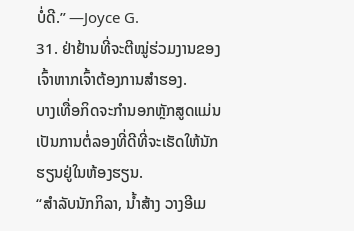ບໍ່ດີ.” —Joyce G.
31. ຢ່າຢ້ານທີ່ຈະຕີໝູ່ຮ່ວມງານຂອງເຈົ້າຫາກເຈົ້າຕ້ອງການສຳຮອງ.
ບາງເທື່ອກິດຈະກຳນອກຫຼັກສູດແມ່ນເປັນການຕໍ່ລອງທີ່ດີທີ່ຈະເຮັດໃຫ້ນັກຮຽນຢູ່ໃນຫ້ອງຮຽນ.
“ສຳລັບນັກກິລາ, ນ້ຳສ້າງ ວາງອີເມ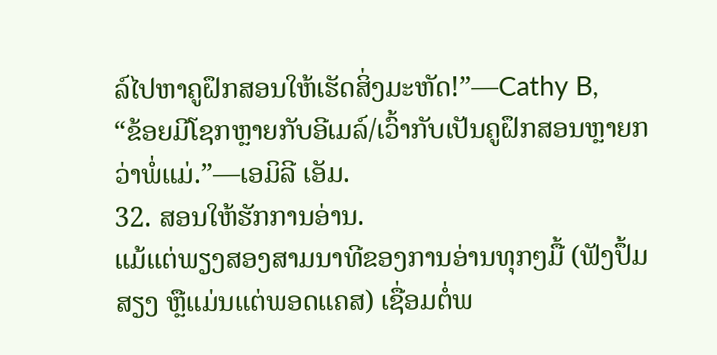ລ໌ໄປຫາຄູຝຶກສອນໃຫ້ເຮັດສິ່ງມະຫັດ!”—Cathy B,
“ຂ້ອຍມີໂຊກຫຼາຍກັບອີເມລ໌/ເວົ້າກັບເປັນຄູຝຶກສອນຫຼາຍກວ່າພໍ່ແມ່.”—ເອມິລີ ເອັມ.
32. ສອນໃຫ້ຮັກການອ່ານ.
ແມ້ແຕ່ພຽງສອງສາມນາທີຂອງການອ່ານທຸກໆມື້ (ຟັງປຶ້ມສຽງ ຫຼືແມ່ນແຕ່ພອດແຄສ) ເຊື່ອມຕໍ່ພ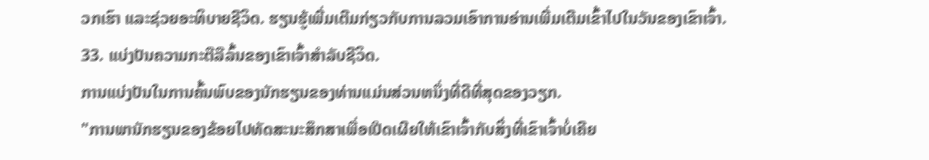ວກເຮົາ ແລະຊ່ວຍອະທິບາຍຊີວິດ. ຮຽນຮູ້ເພີ່ມເຕີມກ່ຽວກັບການລວມເອົາການອ່ານເພີ່ມເຕີມເຂົ້າໄປໃນວັນຂອງເຂົາເຈົ້າ.
33. ແບ່ງປັນຄວາມກະຕືລືລົ້ນຂອງເຂົາເຈົ້າສໍາລັບຊີວິດ.
ການແບ່ງປັນໃນການຄົ້ນພົບຂອງນັກຮຽນຂອງທ່ານແມ່ນສ່ວນຫນຶ່ງທີ່ດີທີ່ສຸດຂອງວຽກ.
"ການພານັກຮຽນຂອງຂ້ອຍໄປທັດສະນະສຶກສາເພື່ອເປີດເຜີຍໃຫ້ເຂົາເຈົ້າກັບສິ່ງທີ່ເຂົາເຈົ້າບໍ່ເຄີຍ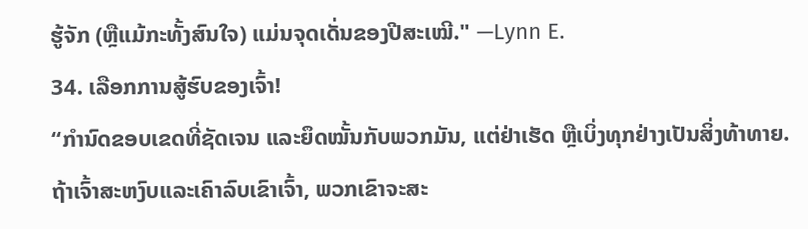ຮູ້ຈັກ (ຫຼືແມ້ກະທັ້ງສົນໃຈ) ແມ່ນຈຸດເດັ່ນຂອງປີສະເໝີ." —Lynn E.
34. ເລືອກການສູ້ຮົບຂອງເຈົ້າ!
“ກຳນົດຂອບເຂດທີ່ຊັດເຈນ ແລະຍຶດໝັ້ນກັບພວກມັນ, ແຕ່ຢ່າເຮັດ ຫຼືເບິ່ງທຸກຢ່າງເປັນສິ່ງທ້າທາຍ. ຖ້າເຈົ້າສະຫງົບແລະເຄົາລົບເຂົາເຈົ້າ, ພວກເຂົາຈະສະ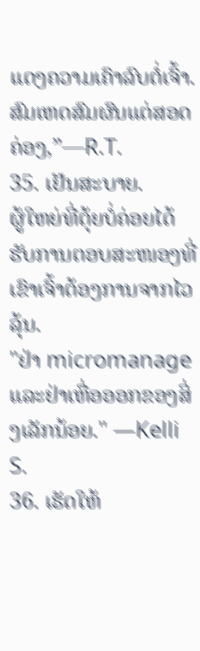ແດງຄວາມເຄົາລົບຕໍ່ເຈົ້າ. ສົມເຫດສົມຜົນແຕ່ສອດຄ່ອງ,”—R.T.
35. ເຢັນສະບາຍ.
ຜູ້ໃຫຍ່ທີ່ຕຸ້ຍບໍ່ຄ່ອຍໄດ້ຮັບການຕອບສະໜອງທີ່ເຂົາເຈົ້າຕ້ອງການຈາກໄວລຸ້ນ.
"ຢ່າ micromanage ແລະຢ່າເຫື່ອອອກຂອງສິ່ງເລັກນ້ອຍ." —Kelli S.
36. ເຮັດໃຫ້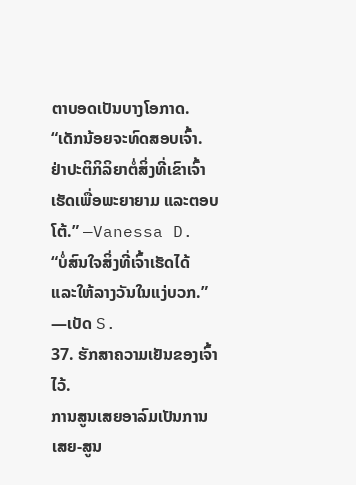ຕາບອດເປັນບາງໂອກາດ.
“ເດັກນ້ອຍຈະທົດສອບເຈົ້າ. ຢ່າປະຕິກິລິຍາຕໍ່ສິ່ງທີ່ເຂົາເຈົ້າເຮັດເພື່ອພະຍາຍາມ ແລະຕອບໂຕ້.” —Vanessa D.
“ບໍ່ສົນໃຈສິ່ງທີ່ເຈົ້າເຮັດໄດ້ ແລະໃຫ້ລາງວັນໃນແງ່ບວກ.” —ເບັດ S.
37. ຮັກສາຄວາມເຢັນຂອງເຈົ້າໄວ້.
ການສູນເສຍອາລົມເປັນການເສຍ-ສູນ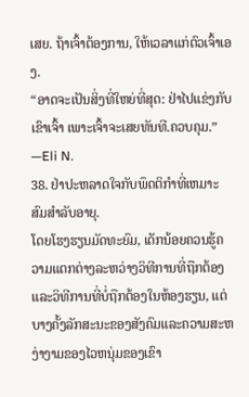ເສຍ. ຖ້າເຈົ້າຕ້ອງການ, ໃຫ້ເວລາແກ່ຕົວເຈົ້າເອງ.
“ອາດຈະເປັນສິ່ງທີ່ໃຫຍ່ທີ່ສຸດ: ຢ່າໄປແຂ່ງກັບເຂົາເຈົ້າ ເພາະເຈົ້າຈະເສຍທັນທີ.ຄວບຄຸມ.” —Eli N.
38. ຢ່າປະຫລາດໃຈກັບພຶດຕິກໍາທີ່ເຫມາະສົມສໍາລັບອາຍຸ.
ໂດຍໂຮງຮຽນມັດທະຍົມ, ເດັກນ້ອຍຄວນຮູ້ຄວາມແຕກຕ່າງລະຫວ່າງວິທີການທີ່ຖືກຕ້ອງແລະວິທີການທີ່ບໍ່ຖືກຕ້ອງໃນຫ້ອງຮຽນ, ແຕ່ບາງຄັ້ງລັກສະນະຂອງສັງຄົມແລະຄວາມສະຫງ່າງາມຂອງໄວຫນຸ່ມຂອງເຂົາ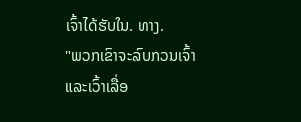ເຈົ້າໄດ້ຮັບໃນ. ທາງ.
"ພວກເຂົາຈະລົບກວນເຈົ້າ ແລະເວົ້າເລື່ອ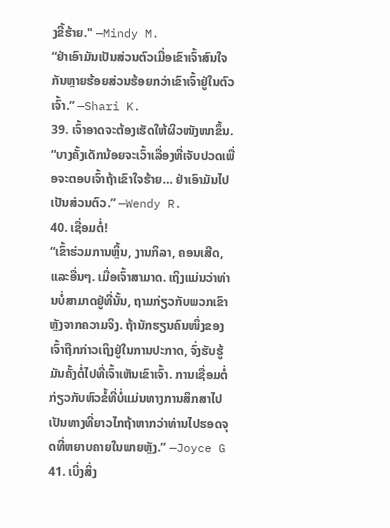ງຂີ້ຮ້າຍ." —Mindy M.
“ຢ່າເອົາມັນເປັນສ່ວນຕົວເມື່ອເຂົາເຈົ້າສົນໃຈກັນຫຼາຍຮ້ອຍສ່ວນຮ້ອຍກວ່າເຂົາເຈົ້າຢູ່ໃນຕົວເຈົ້າ.” —Shari K.
39. ເຈົ້າອາດຈະຕ້ອງເຮັດໃຫ້ຜິວໜັງໜາຂຶ້ນ.
“ບາງຄັ້ງເດັກນ້ອຍຈະເວົ້າເລື່ອງທີ່ເຈັບປວດເພື່ອຈະຕອບເຈົ້າຖ້າເຂົາໃຈຮ້າຍ… ຢ່າເອົາມັນໄປເປັນສ່ວນຕົວ.” —Wendy R.
40. ເຊື່ອມຕໍ່!
“ເຂົ້າຮ່ວມການຫຼິ້ນ, ງານກິລາ, ຄອນເສີດ, ແລະອື່ນໆ. ເມື່ອເຈົ້າສາມາດ. ເຖິງແມ່ນວ່າທ່ານບໍ່ສາມາດຢູ່ທີ່ນັ້ນ, ຖາມກ່ຽວກັບພວກເຂົາຫຼັງຈາກຄວາມຈິງ. ຖ້ານັກຮຽນຄົນໜຶ່ງຂອງເຈົ້າຖືກກ່າວເຖິງຢູ່ໃນການປະກາດ, ຈົ່ງຮັບຮູ້ມັນຄັ້ງຕໍ່ໄປທີ່ເຈົ້າເຫັນເຂົາເຈົ້າ. ການເຊື່ອມຕໍ່ກ່ຽວກັບຫົວຂໍ້ທີ່ບໍ່ແມ່ນທາງການສຶກສາໄປເປັນທາງທີ່ຍາວໄກຖ້າຫາກວ່າທ່ານໄປຮອດຈຸດທີ່ຫຍາບຄາຍໃນພາຍຫຼັງ.” —Joyce G
41. ເບິ່ງສິ່ງ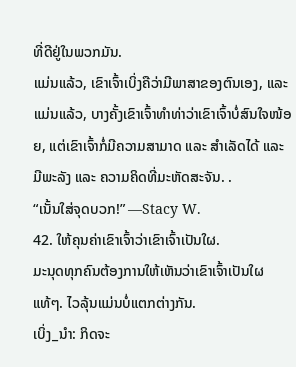ທີ່ດີຢູ່ໃນພວກມັນ.
ແມ່ນແລ້ວ, ເຂົາເຈົ້າເບິ່ງຄືວ່າມີພາສາຂອງຕົນເອງ, ແລະແມ່ນແລ້ວ, ບາງຄັ້ງເຂົາເຈົ້າທຳທ່າວ່າເຂົາເຈົ້າບໍ່ສົນໃຈໜ້ອຍ, ແຕ່ເຂົາເຈົ້າກໍ່ມີຄວາມສາມາດ ແລະ ສຳເລັດໄດ້ ແລະ ມີພະລັງ ແລະ ຄວາມຄິດທີ່ມະຫັດສະຈັນ. .
“ເນັ້ນໃສ່ຈຸດບວກ!” —Stacy W.
42. ໃຫ້ຄຸນຄ່າເຂົາເຈົ້າວ່າເຂົາເຈົ້າເປັນໃຜ.
ມະນຸດທຸກຄົນຕ້ອງການໃຫ້ເຫັນວ່າເຂົາເຈົ້າເປັນໃຜແທ້ໆ. ໄວລຸ້ນແມ່ນບໍ່ແຕກຕ່າງກັນ.
ເບິ່ງ_ນຳ: ກິດຈະ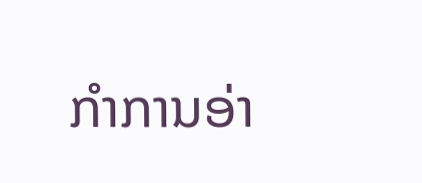ກໍາການອ່າ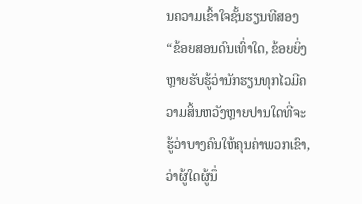ນຄວາມເຂົ້າໃຈຊັ້ນຮຽນທີສອງ“ຂ້ອຍສອນດົນເທົ່າໃດ, ຂ້ອຍຍິ່ງຫຼາຍຮັບຮູ້ວ່ານັກຮຽນທຸກໄວມີຄວາມສິ້ນຫວັງຫຼາຍປານໃດທີ່ຈະຮູ້ວ່າບາງຄົນໃຫ້ຄຸນຄ່າພວກເຂົາ, ວ່າຜູ້ໃດຜູ້ນຶ່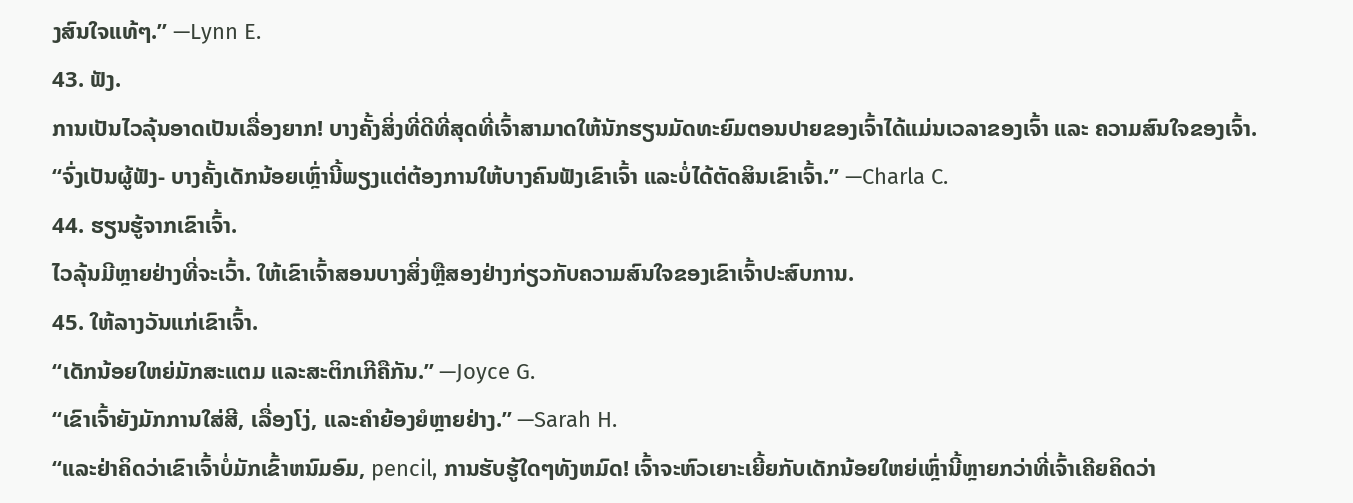ງສົນໃຈແທ້ໆ.” —Lynn E.
43. ຟັງ.
ການເປັນໄວລຸ້ນອາດເປັນເລື່ອງຍາກ! ບາງຄັ້ງສິ່ງທີ່ດີທີ່ສຸດທີ່ເຈົ້າສາມາດໃຫ້ນັກຮຽນມັດທະຍົມຕອນປາຍຂອງເຈົ້າໄດ້ແມ່ນເວລາຂອງເຈົ້າ ແລະ ຄວາມສົນໃຈຂອງເຈົ້າ.
“ຈົ່ງເປັນຜູ້ຟັງ- ບາງຄັ້ງເດັກນ້ອຍເຫຼົ່ານີ້ພຽງແຕ່ຕ້ອງການໃຫ້ບາງຄົນຟັງເຂົາເຈົ້າ ແລະບໍ່ໄດ້ຕັດສິນເຂົາເຈົ້າ.” —Charla C.
44. ຮຽນຮູ້ຈາກເຂົາເຈົ້າ.
ໄວລຸ້ນມີຫຼາຍຢ່າງທີ່ຈະເວົ້າ. ໃຫ້ເຂົາເຈົ້າສອນບາງສິ່ງຫຼືສອງຢ່າງກ່ຽວກັບຄວາມສົນໃຈຂອງເຂົາເຈົ້າປະສົບການ.
45. ໃຫ້ລາງວັນແກ່ເຂົາເຈົ້າ.
“ເດັກນ້ອຍໃຫຍ່ມັກສະແຕມ ແລະສະຕິກເກີຄືກັນ.” —Joyce G.
“ເຂົາເຈົ້າຍັງມັກການໃສ່ສີ, ເລື່ອງໂງ່, ແລະຄຳຍ້ອງຍໍຫຼາຍຢ່າງ.” —Sarah H.
“ແລະຢ່າຄິດວ່າເຂົາເຈົ້າບໍ່ມັກເຂົ້າຫນົມອົມ, pencil, ການຮັບຮູ້ໃດໆທັງຫມົດ! ເຈົ້າຈະຫົວເຍາະເຍີ້ຍກັບເດັກນ້ອຍໃຫຍ່ເຫຼົ່ານີ້ຫຼາຍກວ່າທີ່ເຈົ້າເຄີຍຄິດວ່າ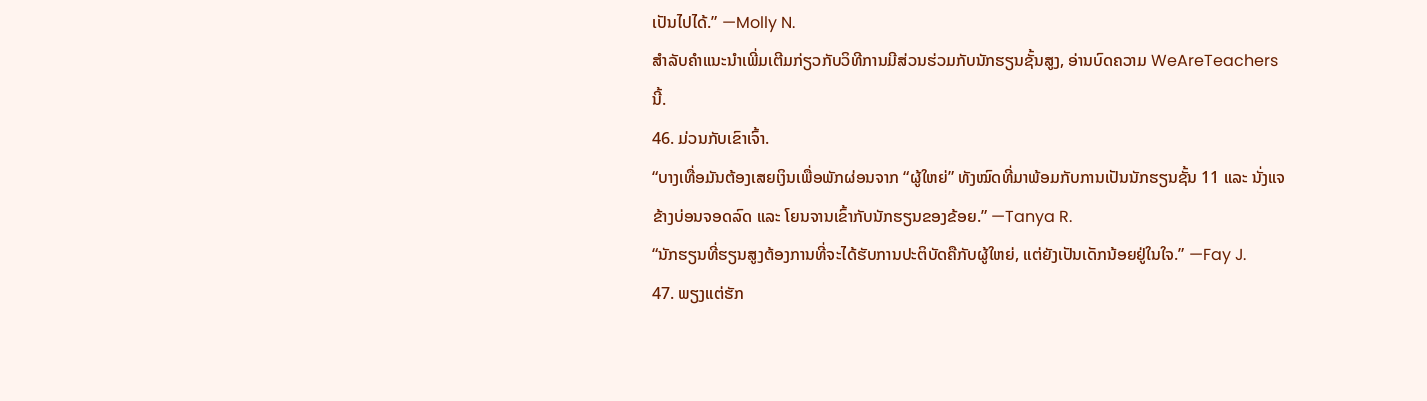ເປັນໄປໄດ້.” —Molly N.
ສຳລັບຄຳແນະນຳເພີ່ມເຕີມກ່ຽວກັບວິທີການມີສ່ວນຮ່ວມກັບນັກຮຽນຊັ້ນສູງ, ອ່ານບົດຄວາມ WeAreTeachers ນີ້.
46. ມ່ວນກັບເຂົາເຈົ້າ.
“ບາງເທື່ອມັນຕ້ອງເສຍເງິນເພື່ອພັກຜ່ອນຈາກ “ຜູ້ໃຫຍ່” ທັງໝົດທີ່ມາພ້ອມກັບການເປັນນັກຮຽນຊັ້ນ 11 ແລະ ນັ່ງແຈຂ້າງບ່ອນຈອດລົດ ແລະ ໂຍນຈານເຂົ້າກັບນັກຮຽນຂອງຂ້ອຍ.” —Tanya R.
“ນັກຮຽນທີ່ຮຽນສູງຕ້ອງການທີ່ຈະໄດ້ຮັບການປະຕິບັດຄືກັບຜູ້ໃຫຍ່, ແຕ່ຍັງເປັນເດັກນ້ອຍຢູ່ໃນໃຈ.” —Fay J.
47. ພຽງແຕ່ຮັກ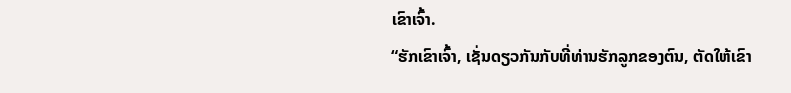ເຂົາເຈົ້າ.
“ຮັກເຂົາເຈົ້າ, ເຊັ່ນດຽວກັນກັບທີ່ທ່ານຮັກລູກຂອງຕົນ, ຕັດໃຫ້ເຂົາ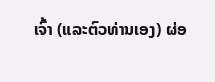ເຈົ້າ (ແລະຕົວທ່ານເອງ) ຜ່ອ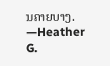ນຄາຍບາງ. —Heather G.